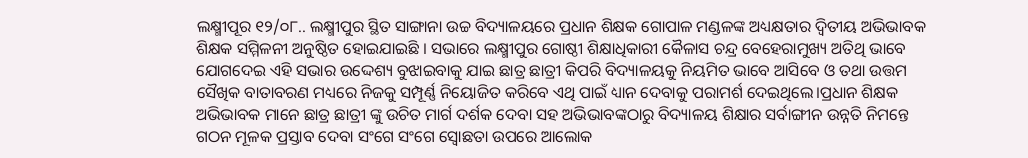ଲକ୍ଷ୍ମୀପୂର ୧୨/୦୮.. ଲକ୍ଷ୍ମୀପୁର ସ୍ଥିତ ସାଙ୍ଗାନା ଉଚ୍ଚ ବିଦ୍ୟାଳୟରେ ପ୍ରଧାନ ଶିକ୍ଷକ ଗୋପାଳ ମଣ୍ଡଳଙ୍କ ଅଧ୍ୟକ୍ଷତାର ଦ୍ଵିତୀୟ ଅଭିଭାବକ ଶିକ୍ଷକ ସମ୍ମିଳନୀ ଅନୁଷ୍ଠିତ ହୋଇଯାଇଛି । ସଭାରେ ଲକ୍ଷ୍ମୀପୁର ଗୋଷ୍ଠୀ ଶିକ୍ଷାଧିକାରୀ କୈଳାସ ଚନ୍ଦ୍ର ବେହେରାମୁଖ୍ୟ ଅତିଥି ଭାବେ ଯୋଗଦେଇ ଏହି ସଭାର ଉଦ୍ଦେଶ୍ୟ ବୁଝାଇବାକୁ ଯାଇ ଛାତ୍ର ଛାତ୍ରୀ କିପରି ବିଦ୍ୟାଳୟକୁ ନିୟମିତ ଭାବେ ଆସିବେ ଓ ତଥା ଉତ୍ତମ ସୈଖିକ ବାତାବରଣ ମଧ୍ୟରେ ନିଜକୁ ସମ୍ପୂର୍ଣ୍ଣ ନିୟୋଜିତ କରିବେ ଏଥି ପାଇଁ ଧ୍ୟାନ ଦେବାକୁ ପରାମର୍ଶ ଦେଇଥିଲେ।ପ୍ରଧାନ ଶିକ୍ଷକ ଅଭିଭାବକ ମାନେ ଛାତ୍ର ଛାତ୍ରୀ ଙ୍କୁ ଉଚିତ ମାର୍ଗ ଦର୍ଶକ ଦେବା ସହ ଅଭିଭାବଙ୍କଠାରୁ ବିଦ୍ୟାଳୟ ଶିକ୍ଷାର ସର୍ବାଙ୍ଗୀନ ଉନ୍ନତି ନିମନ୍ତେ ଗଠନ ମୂଳକ ପ୍ରସ୍ତାବ ଦେବା ସଂଗେ ସଂଗେ ସ୍ୱୋଛତା ଉପରେ ଆଲୋକ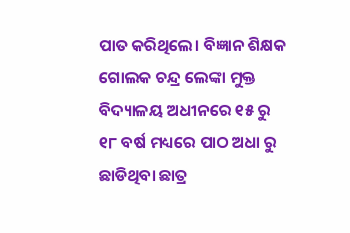ପାତ କରିଥିଲେ। ବିଜ୍ଞାନ ଶିକ୍ଷକ ଗୋଲକ ଚନ୍ଦ୍ର ଲେଙ୍କା ମୁକ୍ତ ବିଦ୍ୟାଳୟ ଅଧୀନରେ ୧୫ ରୁ ୧୮ ବର୍ଷ ମଧ୍ୟରେ ପାଠ ଅଧା ରୁ ଛାଡିଥିବା ଛାତ୍ର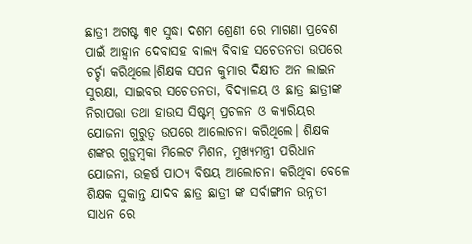ଛାତ୍ରୀ ଅଗଷ୍ଟ ୩୧ ସୁଦ୍ଧା ଦଶମ ଶ୍ରେଣୀ ରେ ମାଗଣା ପ୍ରବେଶ ପାଇଁ ଆହ୍ବାନ ଦେବାସହ ବାଲ୍ୟ ବିବାହ ସଚେତନତା ଉପରେ ଚର୍ଚ୍ଚା କରିଥିଲେ।ଶିକ୍ଷକ ସପନ କୁମାର ଦିକ୍ଷୀତ ଅନ ଲାଇନ ସୁରକ୍ଷା, ସାଇବର ସଚେତନତା, ବିଦ୍ୟାଳୟ ଓ ଛାତ୍ର ଛାତ୍ରୀଙ୍କ ନିରାପତ୍ତା ତଥା ହାଉସ ସିଷ୍ଟମ୍ ପ୍ରଚଳନ ଓ କ୍ୟାରିୟର ଯୋଜନା ଗୁରୁତ୍ଵ ଉପରେ ଆଲୋଚନା କରିଥିଲେ। ଶିକ୍ଷକ ଶଙ୍କର ଗୁଡ଼ୁମ୍ବକା ମିଲେଟ ମିଶନ, ମୁଖ୍ୟମନ୍ତ୍ରୀ ପରିଧାନ ଯୋଜନା, ଉତ୍କର୍ଷ ପାଠ୍ୟ ବିଷୟ ଆଲୋଚନା କରିଥିବା ବେଳେ ଶିକ୍ଷକ ସୁକାନ୍ତ ଯାଦବ ଛାତ୍ର ଛାତ୍ରୀ ଙ୍କ ସର୍ବାଙ୍ଗୀନ ଉନ୍ନତୀ ସାଧନ ରେ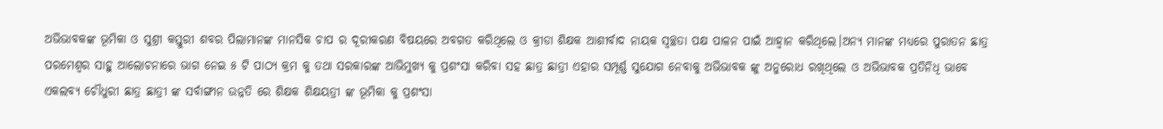ଅଭିଭାବକଙ୍କ ଭୂମିକା ଓ ସୁଶ୍ରୀ କସ୍ତୁରୀ ଶବର ପିଲାମାନଙ୍କ ମାନସିକ ଚାପ ର ଦୂରୀକରଣ ବିଷୟରେ ଅବଗତ କରିଥିଲେ ଓ କ୍ରୀଡା ଶିକ୍ଷକ ଆଶୀର୍ବାଦ ନାୟକ ସ୍ୱଚ୍ଛତା ପକ୍ଷ ପାଳନ ପାଇଁ ଆହ୍ବାନ କରିଥିଲେ।ଅନ୍ୟ ମାନଙ୍କ ମଧ୍ୟରେ ପୁରାତନ ଛାତ୍ର ପରମେଶ୍ବର ସାହୁ ଆଲୋଚନାରେ ଭାଗ ନେଇ ୫ ଟି ପାଠ୍ୟ କ୍ରମ କୁ ତଥା ସରକାରଙ୍କ ଆଭିମୁଖ୍ୟ କୁ ପ୍ରଶଂସା କରିବା ସହ ଛାତ୍ର ଛାତ୍ରୀ ଏହାର ସମ୍ପୂର୍ଣ୍ଣ ସୁଯୋଗ ନେବାକୁ ଅଭିଭାବକ ଙ୍କୁ ଅନୁରୋଧ ରଖିଥିଲେ ଓ ଅଭିଭାବକ ପ୍ରତିନିଧି ଭାବେ ଏକଲବ୍ୟ ଚୌଧୁରୀ ଛାତ୍ର ଛାତ୍ରୀ ଙ୍କ ସର୍ବାଙ୍ଗୀନ ଉନ୍ନତି ରେ ଶିକ୍ଷକ ଶିକ୍ଷୟତ୍ରୀ ଙ୍କ ଭୂମିକା କୁ ପ୍ରଶଂସା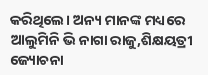କରିଥିଲେ। ଅନ୍ୟ ମାନଙ୍କ ମଧ୍ୟରେ ଆଲୁମିନି ଭି ନାଗା ରାଜୁ,ଶିକ୍ଷୟତ୍ରୀ ଜ୍ୟୋଚନା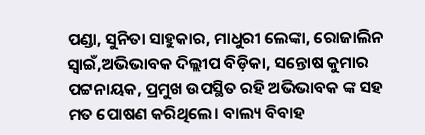ପଣ୍ଡା, ସୁନିତା ସାହୁକାର, ମାଧୁରୀ ଲେଙ୍କା, ରୋଜାଲିନ ସ୍ବାଇଁ,ଅଭିଭାବକ ଦିଲ୍ଲୀପ ବିଡ଼ିକା, ସନ୍ତୋଷ କୁମାର ପଟ୍ଟନାୟକ, ପ୍ରମୁଖ ଉପସ୍ଥିତ ରହି ଅଭିଭାବକ ଙ୍କ ସହ ମତ ପୋଷଣ କରିଥିଲେ। ବାଲ୍ୟ ବିବାହ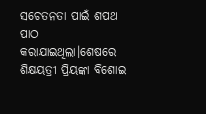ସଚେତନତା ପାଇଁ ଶପଥ ପାଠ କରାଯାଇଥିଲା।ଶେଷରେ ଶିକ୍ଷୟତ୍ରୀ ପ୍ରିୟଙ୍କା ବିଶୋଇ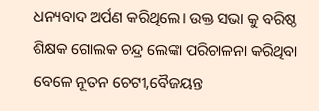ଧନ୍ୟବାଦ ଅର୍ପଣ କରିଥିଲେ। ଉକ୍ତ ସଭା କୁ ବରିଷ୍ଠ ଶିକ୍ଷକ ଗୋଲକ ଚନ୍ଦ୍ର ଲେଙ୍କା ପରିଚାଳନା କରିଥିବା ବେଳେ ନୂତନ ଚେଟୀ,ବୈଜୟନ୍ତ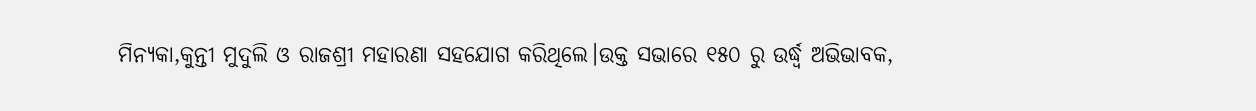ମିନ୍ୟକା,କୁନ୍ତୀ ମୁଦୁଲି ଓ ରାଜଶ୍ରୀ ମହାରଣା ସହଯୋଗ କରିଥିଲେ।ଉକ୍ତ ସଭାରେ ୧୫୦ ରୁ ଉର୍ଦ୍ଧ୍ଵ ଅଭିଭାବକ,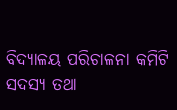ବିଦ୍ୟାଳୟ ପରିଚାଳନା କମିଟି ସଦସ୍ୟ ତଥା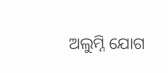ଅଲୁମ୍ନି ଯୋଗ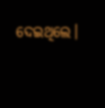ଦେଇଥିଲେ।